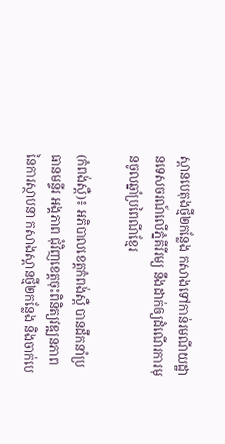ស្ពានបេតុងថ្មី២កន្លែង កសាងទៅកាន់រមណីយដ្ឋានទេសចរណ៍លើភ្នំគីរីរម្យ នឹងដាក់ឲ្យដំណើរការមុនចូលឆ្នាំប្រពៃណីខ្មែរ

(កំពង់ស្ពឺ)៖ អភិបាលខេត្តកំពង់ស្ពឺ បានដឹកនាំប្រធានមន្ទីរ អង្គភាព ជុំវិញខេត្តចុះពិនិត្យវឌ្ឍនភាពនៃការស្ថាបនា កសាងស្ពានថ្មី២កន្លែង និងចាក់បេ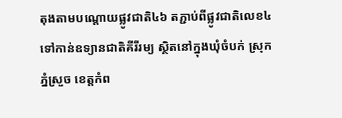តុងតាមបណ្តោយផ្លូវជាតិ៤៦ តភ្ជាប់ពីផ្លូវជាតិលេខ៤ទៅកាន់ឧទ្យានជាតិគីរីរម្យ ស្ថិតនៅក្នុងឃុំចំបក់ ស្រុកភ្នំស្រួច ខេត្តកំព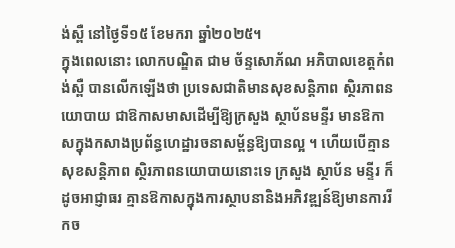ង់ស្ពឺ នៅថ្ងៃទី១៥ ខែមករា ឆ្នាំ២០២៥។
ក្នុងពេលនោះ លោកបណ្ឌិត ជាម ច័ន្ទសោភ័ណ អភិបាលខេត្តកំពង់ស្ពឺ បានលើកឡើងថា ប្រទេសជាតិមានសុខសន្តិភាព ស្ថិរភាពនយោបាយ ជាឱកាសមាសដើម្បីឱ្យក្រសួង ស្ថាប័នមន្ទីរ មានឱកាសក្នុងកសាងប្រព័ន្ធហេដ្ឋារចនាសម្ព័ន្ធឱ្យបានល្អ ។ ហើយបើគ្មាន សុខសន្តិភាព ស្ថិរភាពនយោបាយនោះទេ ក្រសួង ស្ថាប័ន មន្ទីរ ក៏ដូចអាជ្ញាធរ គ្មានឱកាសក្នុងការស្ថាបនានិងអភិវឌ្ឍន៍ឱ្យមានការរីកច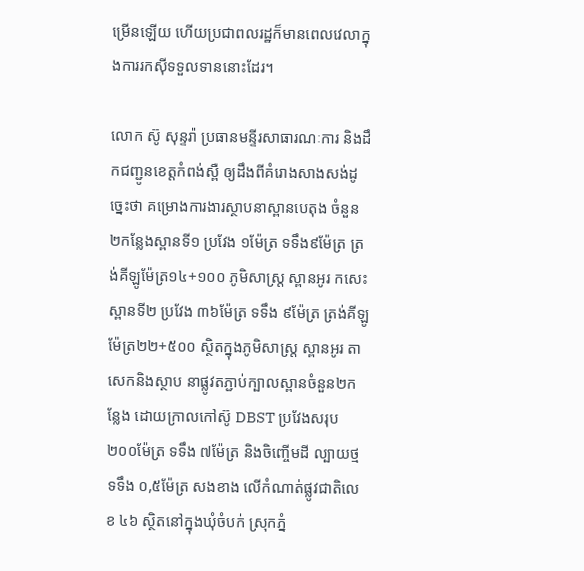ម្រើនឡើយ ហើយប្រជាពលរដ្ឋក៏មានពេលវេលាក្នុងការរកស៊ីទទួលទាននោះដែរ។

លោក ស៊ូ សុន្ទរ៉ា ប្រធានមន្ទីរសាធារណៈការ និងដឹកជញ្ជូនខេត្តកំពង់ស្ពឺ ឲ្យដឹងពីគំរោងសាងសង់ដូច្នេះថា គម្រោងការងារស្ថាបនាស្ពានបេតុង ចំនួន ២កន្លែងស្ពានទី១ ប្រវែង ១ម៉ែត្រ ទទឹង៩ម៉ែត្រ ត្រង់គីឡូម៉ែត្រ១៤+១០០ ភូមិសាស្ត្រ ស្ពានអូរ កសេះស្ពានទី២ ប្រវែង ៣៦ម៉ែត្រ ទទឹង ៩ម៉ែត្រ ត្រង់គីឡូម៉ែត្រ២២+៥០០ ស្ថិតក្នុងភូមិសាស្ត្រ ស្ពានអូរ តាសេកនិងស្ថាប នាផ្លូវតភ្ជាប់ក្បាលស្ពានចំនួន២កន្លែង ដោយក្រាលកៅស៊ូ DBST ប្រវែងសរុប ២០០ម៉ែត្រ ទទឹង ៧ម៉ែត្រ និងចិញ្ចើមដី ល្បាយថ្ម ទទឹង ០,៥ម៉ែត្រ សងខាង លើកំណាត់ផ្លូវជាតិលេខ ៤៦ ស្ថិតនៅក្នុងឃុំចំបក់ ស្រុកភ្នំ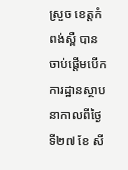ស្រួច ខេត្តកំពង់ស្ពឺ បានចាប់ផ្តើមបើកការដ្ឋានស្ថាបនាកាលពីថ្ងៃទី២៧ ខែ សី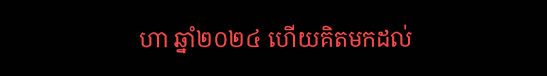ហា ឆ្នាំ២០២៤ ហើយគិតមកដល់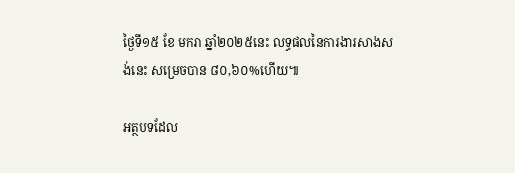ថ្ងៃទី១៥ ខែ មករា ឆ្នាំ២០២៥នេះ លទ្ធផលនៃការងារសាងសង់នេះ សម្រេចបាន ៨០,៦០%ហើយ៕

អត្ថបទដែល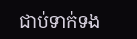ជាប់ទាក់ទង